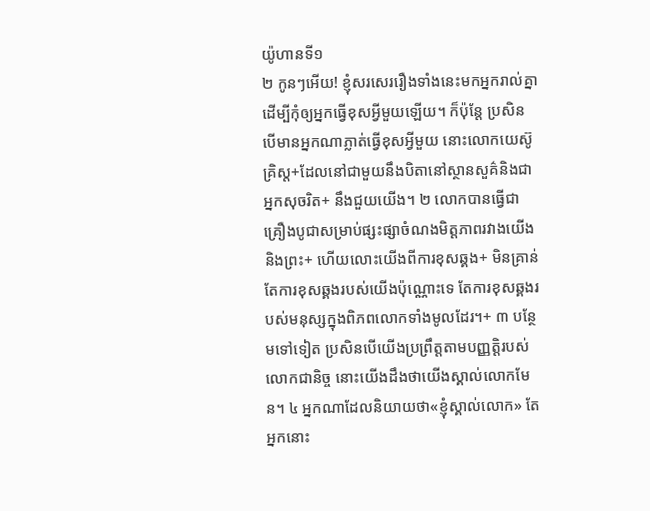យ៉ូហានទី១
២ កូនៗអើយ! ខ្ញុំសរសេររឿងទាំងនេះមកអ្នករាល់គ្នា ដើម្បីកុំឲ្យអ្នកធ្វើខុសអ្វីមួយឡើយ។ ក៏ប៉ុន្តែ ប្រសិនបើមានអ្នកណាភ្លាត់ធ្វើខុសអ្វីមួយ នោះលោកយេស៊ូគ្រិស្ត+ដែលនៅជាមួយនឹងបិតានៅស្ថានសួគ៌និងជាអ្នកសុចរិត+ នឹងជួយយើង។ ២ លោកបានធ្វើជាគ្រឿងបូជាសម្រាប់ផ្សះផ្សាចំណងមិត្តភាពរវាងយើងនិងព្រះ+ ហើយលោះយើងពីការខុសឆ្គង+ មិនគ្រាន់តែការខុសឆ្គងរបស់យើងប៉ុណ្ណោះទេ តែការខុសឆ្គងរបស់មនុស្សក្នុងពិភពលោកទាំងមូលដែរ។+ ៣ បន្ថែមទៅទៀត ប្រសិនបើយើងប្រព្រឹត្តតាមបញ្ញត្ដិរបស់លោកជានិច្ច នោះយើងដឹងថាយើងស្គាល់លោកមែន។ ៤ អ្នកណាដែលនិយាយថា«ខ្ញុំស្គាល់លោក» តែអ្នកនោះ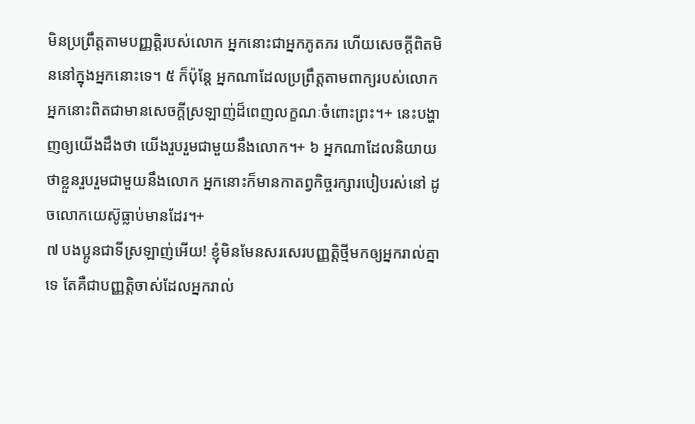មិនប្រព្រឹត្តតាមបញ្ញត្ដិរបស់លោក អ្នកនោះជាអ្នកភូតភរ ហើយសេចក្ដីពិតមិននៅក្នុងអ្នកនោះទេ។ ៥ ក៏ប៉ុន្តែ អ្នកណាដែលប្រព្រឹត្តតាមពាក្យរបស់លោក អ្នកនោះពិតជាមានសេចក្ដីស្រឡាញ់ដ៏ពេញលក្ខណៈចំពោះព្រះ។+ នេះបង្ហាញឲ្យយើងដឹងថា យើងរួបរួមជាមួយនឹងលោក។+ ៦ អ្នកណាដែលនិយាយថាខ្លួនរួបរួមជាមួយនឹងលោក អ្នកនោះក៏មានកាតព្វកិច្ចរក្សារបៀបរស់នៅ ដូចលោកយេស៊ូធ្លាប់មានដែរ។+
៧ បងប្អូនជាទីស្រឡាញ់អើយ! ខ្ញុំមិនមែនសរសេរបញ្ញត្ដិថ្មីមកឲ្យអ្នករាល់គ្នាទេ តែគឺជាបញ្ញត្ដិចាស់ដែលអ្នករាល់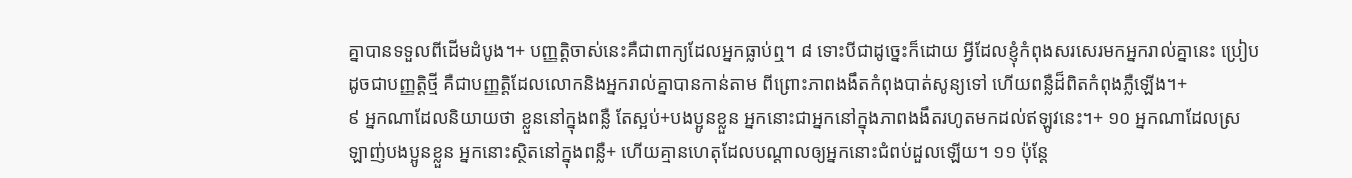គ្នាបានទទួលពីដើមដំបូង។+ បញ្ញត្ដិចាស់នេះគឺជាពាក្យដែលអ្នកធ្លាប់ឮ។ ៨ ទោះបីជាដូច្នេះក៏ដោយ អ្វីដែលខ្ញុំកំពុងសរសេរមកអ្នករាល់គ្នានេះ ប្រៀបដូចជាបញ្ញត្ដិថ្មី គឺជាបញ្ញត្ដិដែលលោកនិងអ្នករាល់គ្នាបានកាន់តាម ពីព្រោះភាពងងឹតកំពុងបាត់សូន្យទៅ ហើយពន្លឺដ៏ពិតកំពុងភ្លឺឡើង។+
៩ អ្នកណាដែលនិយាយថា ខ្លួននៅក្នុងពន្លឺ តែស្អប់+បងប្អូនខ្លួន អ្នកនោះជាអ្នកនៅក្នុងភាពងងឹតរហូតមកដល់ឥឡូវនេះ។+ ១០ អ្នកណាដែលស្រឡាញ់បងប្អូនខ្លួន អ្នកនោះស្ថិតនៅក្នុងពន្លឺ+ ហើយគ្មានហេតុដែលបណ្ដាលឲ្យអ្នកនោះជំពប់ដួលឡើយ។ ១១ ប៉ុន្តែ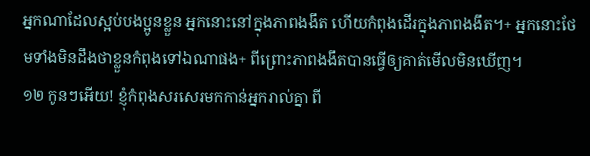អ្នកណាដែលស្អប់បងប្អូនខ្លួន អ្នកនោះនៅក្នុងភាពងងឹត ហើយកំពុងដើរក្នុងភាពងងឹត។+ អ្នកនោះថែមទាំងមិនដឹងថាខ្លួនកំពុងទៅឯណាផង+ ពីព្រោះភាពងងឹតបានធ្វើឲ្យគាត់មើលមិនឃើញ។
១២ កូនៗអើយ! ខ្ញុំកំពុងសរសេរមកកាន់អ្នករាល់គ្នា ពី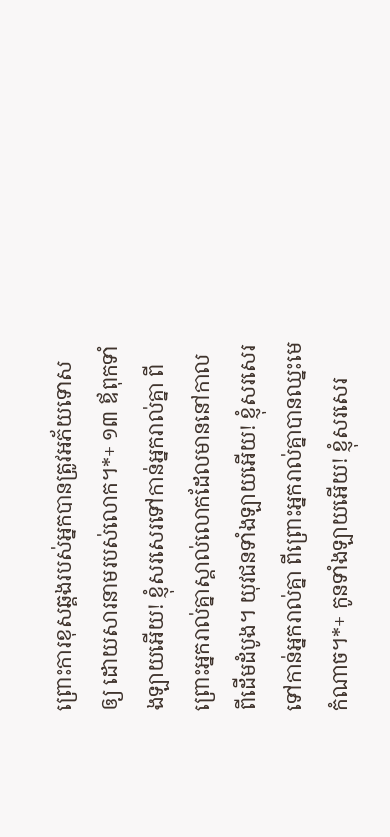ព្រោះការខុសឆ្គងរបស់អ្នកបានត្រូវអភ័យទោសឲ្យ ដោយសារនាមរបស់លោក។*+ ១៣ ឪពុកទាំងឡាយអើយ! ខ្ញុំសរសេរទៅកាន់អ្នករាល់គ្នា ពីព្រោះអ្នករាល់គ្នាស្គាល់លោកដែលមាននៅកាលពីដើមដំបូង។ យុវជនទាំងឡាយអើយ! ខ្ញុំសរសេរទៅកាន់អ្នករាល់គ្នា ពីព្រោះអ្នករាល់គ្នាបានឈ្នះមេកំណាច។*+ កូនទាំងឡាយអើយ! ខ្ញុំសរសេរ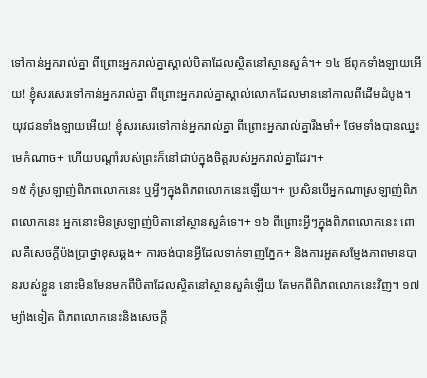ទៅកាន់អ្នករាល់គ្នា ពីព្រោះអ្នករាល់គ្នាស្គាល់បិតាដែលស្ថិតនៅស្ថានសួគ៌។+ ១៤ ឪពុកទាំងឡាយអើយ! ខ្ញុំសរសេរទៅកាន់អ្នករាល់គ្នា ពីព្រោះអ្នករាល់គ្នាស្គាល់លោកដែលមាននៅកាលពីដើមដំបូង។ យុវជនទាំងឡាយអើយ! ខ្ញុំសរសេរទៅកាន់អ្នករាល់គ្នា ពីព្រោះអ្នករាល់គ្នារឹងមាំ+ ថែមទាំងបានឈ្នះមេកំណាច+ ហើយបណ្ដាំរបស់ព្រះក៏នៅជាប់ក្នុងចិត្តរបស់អ្នករាល់គ្នាដែរ។+
១៥ កុំស្រឡាញ់ពិភពលោកនេះ ឬអ្វីៗក្នុងពិភពលោកនេះឡើយ។+ ប្រសិនបើអ្នកណាស្រឡាញ់ពិភពលោកនេះ អ្នកនោះមិនស្រឡាញ់បិតានៅស្ថានសួគ៌ទេ។+ ១៦ ពីព្រោះអ្វីៗក្នុងពិភពលោកនេះ ពោលគឺសេចក្ដីប៉ងប្រាថ្នាខុសឆ្គង+ ការចង់បានអ្វីដែលទាក់ទាញភ្នែក+ និងការអួតសម្ញែងភាពមានបានរបស់ខ្លួន នោះមិនមែនមកពីបិតាដែលស្ថិតនៅស្ថានសួគ៌ឡើយ តែមកពីពិភពលោកនេះវិញ។ ១៧ ម្យ៉ាងទៀត ពិភពលោកនេះនិងសេចក្ដី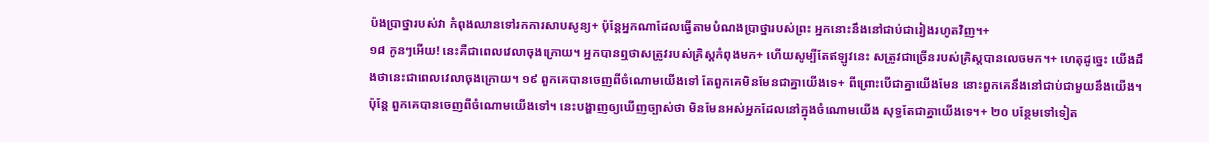ប៉ងប្រាថ្នារបស់វា កំពុងឈានទៅរកការសាបសូន្យ+ ប៉ុន្តែអ្នកណាដែលធ្វើតាមបំណងប្រាថ្នារបស់ព្រះ អ្នកនោះនឹងនៅជាប់ជារៀងរហូតវិញ។+
១៨ កូនៗអើយ! នេះគឺជាពេលវេលាចុងក្រោយ។ អ្នកបានឮថាសត្រូវរបស់គ្រិស្តកំពុងមក+ ហើយសូម្បីតែឥឡូវនេះ សត្រូវជាច្រើនរបស់គ្រិស្តបានលេចមក។+ ហេតុដូច្នេះ យើងដឹងថានេះជាពេលវេលាចុងក្រោយ។ ១៩ ពួកគេបានចេញពីចំណោមយើងទៅ តែពួកគេមិនមែនជាគ្នាយើងទេ+ ពីព្រោះបើជាគ្នាយើងមែន នោះពួកគេនឹងនៅជាប់ជាមួយនឹងយើង។ ប៉ុន្តែ ពួកគេបានចេញពីចំណោមយើងទៅ។ នេះបង្ហាញឲ្យឃើញច្បាស់ថា មិនមែនអស់អ្នកដែលនៅក្នុងចំណោមយើង សុទ្ធតែជាគ្នាយើងទេ។+ ២០ បន្ថែមទៅទៀត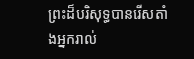ព្រះដ៏បរិសុទ្ធបានរើសតាំងអ្នករាល់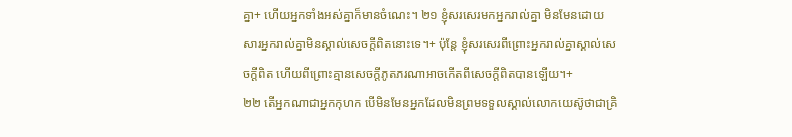គ្នា+ ហើយអ្នកទាំងអស់គ្នាក៏មានចំណេះ។ ២១ ខ្ញុំសរសេរមកអ្នករាល់គ្នា មិនមែនដោយសារអ្នករាល់គ្នាមិនស្គាល់សេចក្ដីពិតនោះទេ។+ ប៉ុន្តែ ខ្ញុំសរសេរពីព្រោះអ្នករាល់គ្នាស្គាល់សេចក្ដីពិត ហើយពីព្រោះគ្មានសេចក្ដីភូតភរណាអាចកើតពីសេចក្ដីពិតបានឡើយ។+
២២ តើអ្នកណាជាអ្នកកុហក បើមិនមែនអ្នកដែលមិនព្រមទទួលស្គាល់លោកយេស៊ូថាជាគ្រិ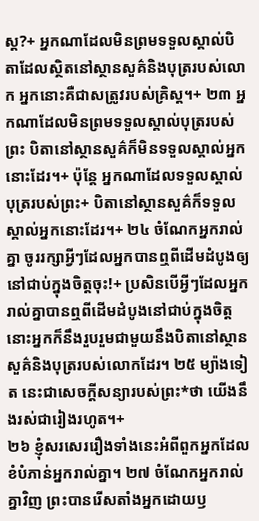ស្ត?+ អ្នកណាដែលមិនព្រមទទួលស្គាល់បិតាដែលស្ថិតនៅស្ថានសួគ៌និងបុត្ររបស់លោក អ្នកនោះគឺជាសត្រូវរបស់គ្រិស្ត។+ ២៣ អ្នកណាដែលមិនព្រមទទួលស្គាល់បុត្ររបស់ព្រះ បិតានៅស្ថានសួគ៌ក៏មិនទទួលស្គាល់អ្នកនោះដែរ។+ ប៉ុន្តែ អ្នកណាដែលទទួលស្គាល់បុត្ររបស់ព្រះ+ បិតានៅស្ថានសួគ៌ក៏ទទួលស្គាល់អ្នកនោះដែរ។+ ២៤ ចំណែកអ្នករាល់គ្នា ចូររក្សាអ្វីៗដែលអ្នកបានឮពីដើមដំបូងឲ្យនៅជាប់ក្នុងចិត្តចុះ!+ ប្រសិនបើអ្វីៗដែលអ្នករាល់គ្នាបានឮពីដើមដំបូងនៅជាប់ក្នុងចិត្ត នោះអ្នកក៏នឹងរួបរួមជាមួយនឹងបិតានៅស្ថានសួគ៌និងបុត្ររបស់លោកដែរ។ ២៥ ម្យ៉ាងទៀត នេះជាសេចក្ដីសន្យារបស់ព្រះ*ថា យើងនឹងរស់ជារៀងរហូត។+
២៦ ខ្ញុំសរសេររឿងទាំងនេះអំពីពួកអ្នកដែលខំបំភាន់អ្នករាល់គ្នា។ ២៧ ចំណែកអ្នករាល់គ្នាវិញ ព្រះបានរើសតាំងអ្នកដោយឫ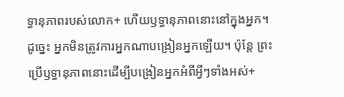ទ្ធានុភាពរបស់លោក+ ហើយឫទ្ធានុភាពនោះនៅក្នុងអ្នក។ ដូច្នេះ អ្នកមិនត្រូវការអ្នកណាបង្រៀនអ្នកឡើយ។ ប៉ុន្តែ ព្រះប្រើឫទ្ធានុភាពនោះដើម្បីបង្រៀនអ្នកអំពីអ្វីៗទាំងអស់+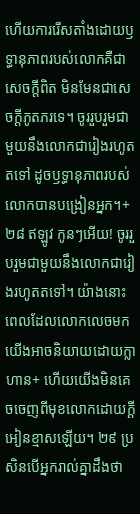ហើយការរើសតាំងដោយឫទ្ធានុភាពរបស់លោកគឺជាសេចក្ដីពិត មិនមែនជាសេចក្ដីភូតភរទេ។ ចូររួបរួមជាមួយនឹងលោកជារៀងរហូតតទៅ ដូចឫទ្ធានុភាពរបស់លោកបានបង្រៀនអ្នក។+ ២៨ ឥឡូវ កូនៗអើយ! ចូររួបរួមជាមួយនឹងលោកជារៀងរហូតតទៅ។ យ៉ាងនោះ ពេលដែលលោកលេចមក យើងអាចនិយាយដោយក្លាហាន+ ហើយយើងមិនគេចចេញពីមុខលោកដោយក្ដីអៀនខ្មាសឡើយ។ ២៩ ប្រសិនបើអ្នករាល់គ្នាដឹងថា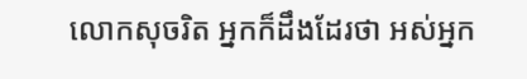លោកសុចរិត អ្នកក៏ដឹងដែរថា អស់អ្នក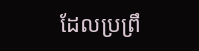ដែលប្រព្រឹ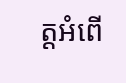ត្តអំពើ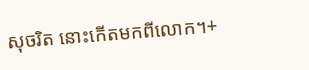សុចរិត នោះកើតមកពីលោក។+